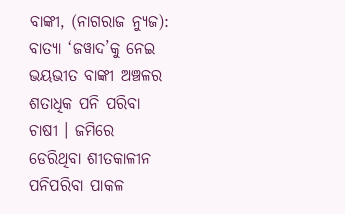ବାଙ୍କୀ, (ନାଗରାଜ ନ୍ୟୁଜ): ବାତ୍ୟା ‘ଜୱାଦ’କୁ ନେଇ ଭୟଭୀତ ବାଙ୍କୀ ଅଞ୍ଚଳର ଶତାଧିକ ପନି ପରିବା ଚାଷୀ । ଜମିରେ ଡେରିଥିବା ଶୀତକାଳୀନ ପନିପରିବା ପାକଳ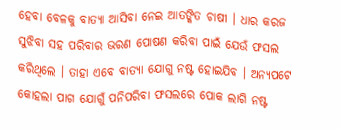ହେବା ବେଳକୁ ବାତ୍ୟା ଆସିବା ନେଇ ଆତଙ୍କିତ ଚାଷୀ । ଧାର କରଜ ସୁଝିବା ସହ ପରିବାର ଭରଣ ପୋଷଣ କରିବା ପାଇଁ ଯେଉଁ ଫସଲ କରିଥିଲେ । ତାହା ଏବେ ବାତ୍ୟା ଯୋଗୁ ନଷ୍ଟ ହୋଇଯିବ । ଅନ୍ୟପଟେ କୋହଲା ପାଗ ଯୋଗୁଁ ପନିପରିବା ଫସଲରେ ପୋକ ଲାଗି ନଷ୍ଟ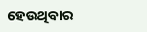ହେଉଥିବାର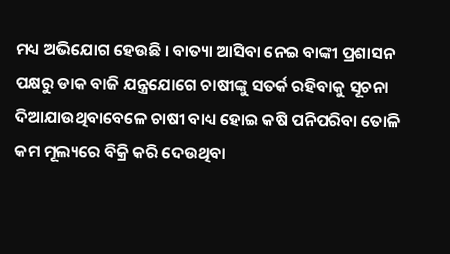ମଧ୍ୟ ଅଭିଯୋଗ ହେଉଛି । ବାତ୍ୟା ଆସିବା ନେଇ ବାଙ୍କୀ ପ୍ରଶାସନ ପକ୍ଷରୁ ଡାକ ବାଜି ଯନ୍ତ୍ରଯୋଗେ ଚାଷୀଙ୍କୁ ସତର୍କ ରହିବାକୁ ସୂଚନା ଦିଆଯାଉଥିବାବେଳେ ଚାଷୀ ବାଧ୍ୟ ହୋଇ କଷି ପନିପରିବା ତୋଳି କମ ମୂଲ୍ୟରେ ବିକ୍ରି କରି ଦେଉଥିବା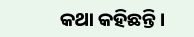କଥା କହିଛନ୍ତି ।